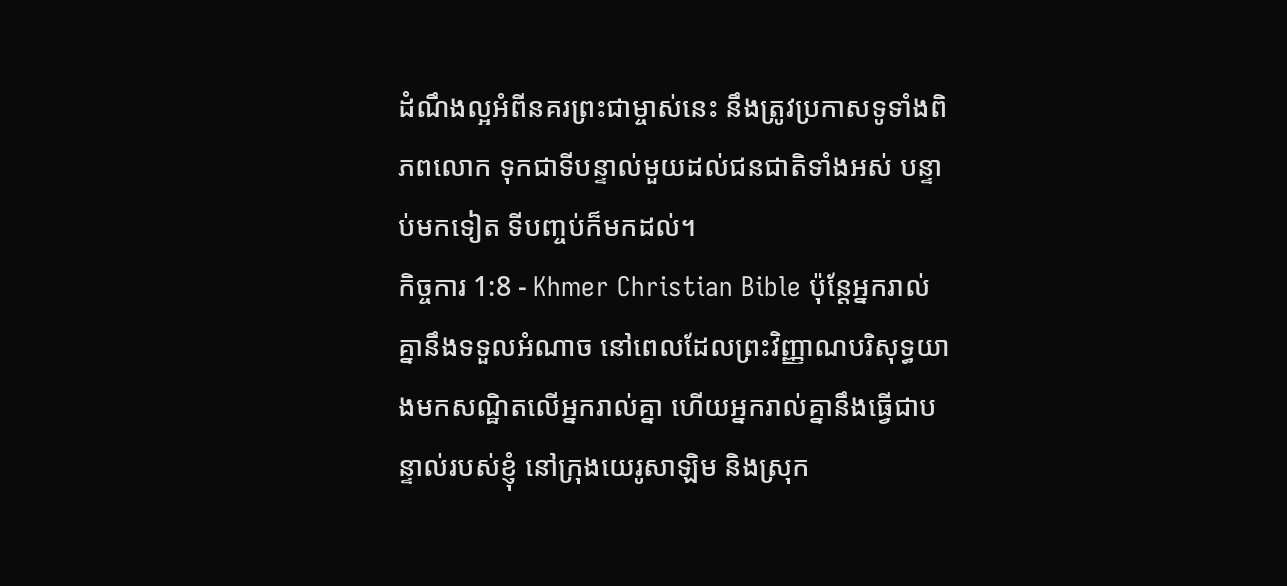ដំណឹងល្អអំពីនគរព្រះជាម្ចាស់នេះ នឹងត្រូវប្រកាសទូទាំងពិភពលោក ទុកជាទីបន្ទាល់មួយដល់ជនជាតិទាំងអស់ បន្ទាប់មកទៀត ទីបញ្ចប់ក៏មកដល់។
កិច្ចការ 1:8 - Khmer Christian Bible ប៉ុន្ដែអ្នករាល់គ្នានឹងទទួលអំណាច នៅពេលដែលព្រះវិញ្ញាណបរិសុទ្ធយាងមកសណ្ឋិតលើអ្នករាល់គ្នា ហើយអ្នករាល់គ្នានឹងធ្វើជាបន្ទាល់របស់ខ្ញុំ នៅក្រុងយេរូសាឡិម និងស្រុក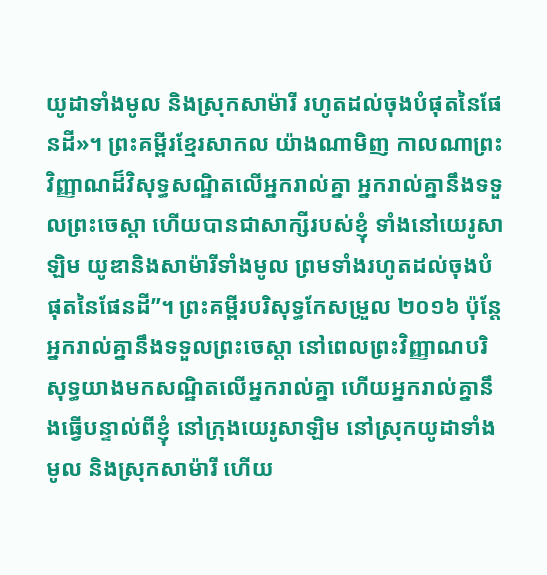យូដាទាំងមូល និងស្រុកសាម៉ារី រហូតដល់ចុងបំផុតនៃផែនដី»។ ព្រះគម្ពីរខ្មែរសាកល យ៉ាងណាមិញ កាលណាព្រះវិញ្ញាណដ៏វិសុទ្ធសណ្ឋិតលើអ្នករាល់គ្នា អ្នករាល់គ្នានឹងទទួលព្រះចេស្ដា ហើយបានជាសាក្សីរបស់ខ្ញុំ ទាំងនៅយេរូសាឡិម យូឌានិងសាម៉ារីទាំងមូល ព្រមទាំងរហូតដល់ចុងបំផុតនៃផែនដី”។ ព្រះគម្ពីរបរិសុទ្ធកែសម្រួល ២០១៦ ប៉ុន្តែ អ្នករាល់គ្នានឹងទទួលព្រះចេស្តា នៅពេលព្រះវិញ្ញាណបរិសុទ្ធយាងមកសណ្ឋិតលើអ្នករាល់គ្នា ហើយអ្នករាល់គ្នានឹងធ្វើបន្ទាល់ពីខ្ញុំ នៅក្រុងយេរូសាឡិម នៅស្រុកយូដាទាំងមូល និងស្រុកសាម៉ារី ហើយ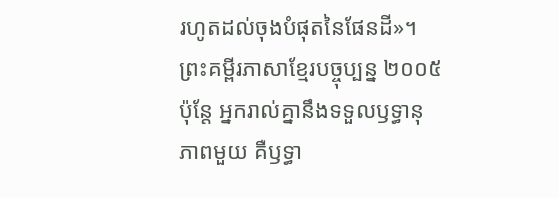រហូតដល់ចុងបំផុតនៃផែនដី»។ ព្រះគម្ពីរភាសាខ្មែរបច្ចុប្បន្ន ២០០៥ ប៉ុន្តែ អ្នករាល់គ្នានឹងទទួលឫទ្ធានុភាពមួយ គឺឫទ្ធា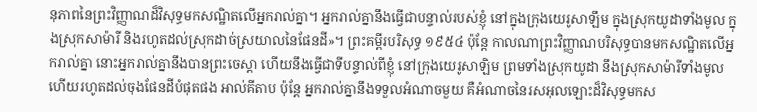នុភាពនៃព្រះវិញ្ញាណដ៏វិសុទ្ធមកសណ្ឋិតលើអ្នករាល់គ្នា។ អ្នករាល់គ្នានឹងធ្វើជាបន្ទាល់របស់ខ្ញុំ នៅក្នុងក្រុងយេរូសាឡឹម ក្នុងស្រុកយូដាទាំងមូល ក្នុងស្រុកសាម៉ារី និងរហូតដល់ស្រុកដាច់ស្រយាលនៃផែនដី»។ ព្រះគម្ពីរបរិសុទ្ធ ១៩៥៤ ប៉ុន្តែ កាលណាព្រះវិញ្ញាណបរិសុទ្ធបានមកសណ្ឋិតលើអ្នករាល់គ្នា នោះអ្នករាល់គ្នានឹងបានព្រះចេស្តា ហើយនឹងធ្វើជាទីបន្ទាល់ពីខ្ញុំ នៅក្រុងយេរូសាឡិម ព្រមទាំងស្រុកយូដា នឹងស្រុកសាម៉ារីទាំងមូល ហើយរហូតដល់ចុងផែនដីបំផុតផង អាល់គីតាប ប៉ុន្ដែ អ្នករាល់គ្នានឹងទទួលអំណាចមួយ គឺអំណាចនៃរសអុលឡោះដ៏វិសុទ្ធមកស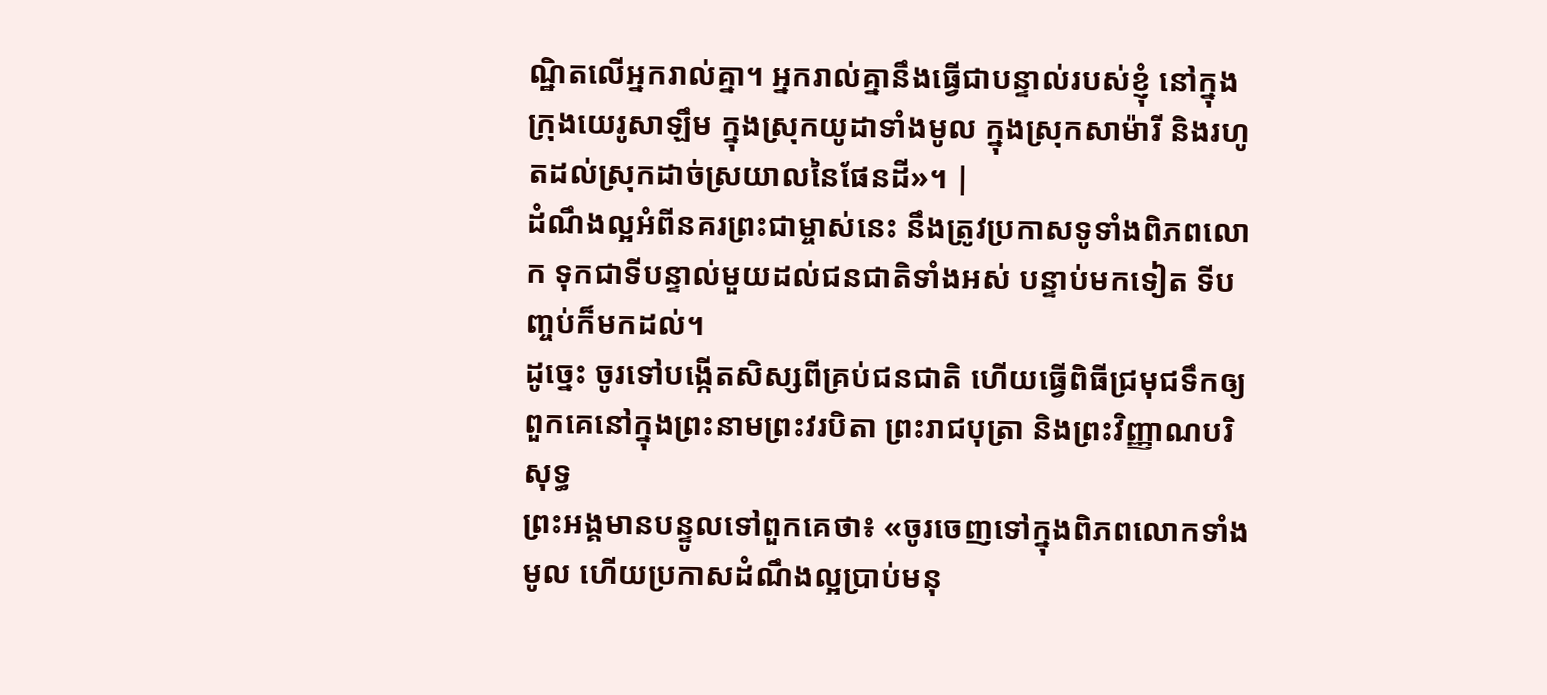ណ្ឋិតលើអ្នករាល់គ្នា។ អ្នករាល់គ្នានឹងធ្វើជាបន្ទាល់របស់ខ្ញុំ នៅក្នុងក្រុងយេរូសាឡឹម ក្នុងស្រុកយូដាទាំងមូល ក្នុងស្រុកសាម៉ារី និងរហូតដល់ស្រុកដាច់ស្រយាលនៃផែនដី»។ |
ដំណឹងល្អអំពីនគរព្រះជាម្ចាស់នេះ នឹងត្រូវប្រកាសទូទាំងពិភពលោក ទុកជាទីបន្ទាល់មួយដល់ជនជាតិទាំងអស់ បន្ទាប់មកទៀត ទីបញ្ចប់ក៏មកដល់។
ដូច្នេះ ចូរទៅបង្កើតសិស្សពីគ្រប់ជនជាតិ ហើយធ្វើពិធីជ្រមុជទឹកឲ្យពួកគេនៅក្នុងព្រះនាមព្រះវរបិតា ព្រះរាជបុត្រា និងព្រះវិញ្ញាណបរិសុទ្ធ
ព្រះអង្គមានបន្ទូលទៅពួកគេថា៖ «ចូរចេញទៅក្នុងពិភពលោកទាំងមូល ហើយប្រកាសដំណឹងល្អប្រាប់មនុ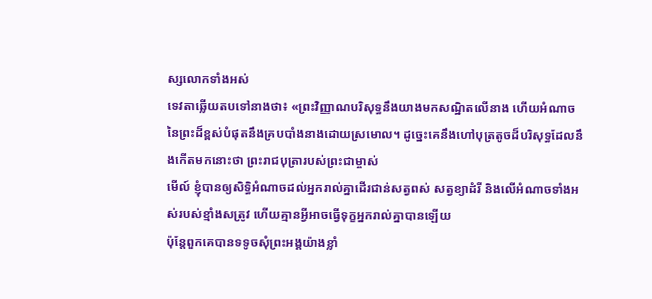ស្សលោកទាំងអស់
ទេវតាឆ្លើយតបទៅនាងថា៖ «ព្រះវិញ្ញាណបរិសុទ្ធនឹងយាងមកសណ្ឋិតលើនាង ហើយអំណាចនៃព្រះដ៏ខ្ពស់បំផុតនឹងគ្របបាំងនាងដោយស្រមោល។ ដូច្នេះគេនឹងហៅបុត្រតូចដ៏បរិសុទ្ធដែលនឹងកើតមកនោះថា ព្រះរាជបុត្រារបស់ព្រះជាម្ចាស់
មើល៍ ខ្ញុំបានឲ្យសិទ្ធិអំណាចដល់អ្នករាល់គ្នាដើរជាន់សត្វពស់ សត្វខ្យាដំរី និងលើអំណាចទាំងអស់របស់ខ្មាំងសត្រូវ ហើយគ្មានអ្វីអាចធ្វើទុក្ខអ្នករាល់គ្នាបានឡើយ
ប៉ុន្ដែពួកគេបានទទូចសុំព្រះអង្គយ៉ាងខ្លាំ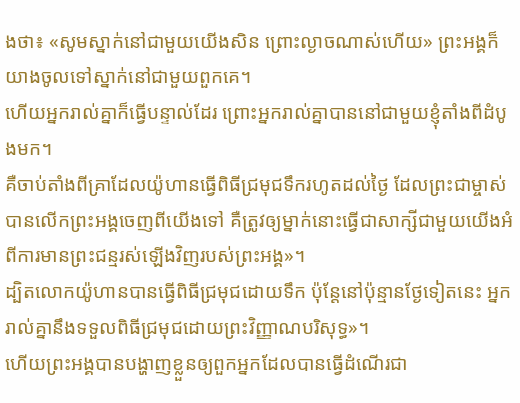ងថា៖ «សូមស្នាក់នៅជាមួយយើងសិន ព្រោះល្ងាចណាស់ហើយ» ព្រះអង្គក៏យាងចូលទៅស្នាក់នៅជាមួយពួកគេ។
ហើយអ្នករាល់គ្នាក៏ធ្វើបន្ទាល់ដែរ ព្រោះអ្នករាល់គ្នាបាននៅជាមួយខ្ញុំតាំងពីដំបូងមក។
គឺចាប់តាំងពីគ្រាដែលយ៉ូហានធ្វើពិធីជ្រមុជទឹករហូតដល់ថ្ងៃ ដែលព្រះជាម្ចាស់បានលើកព្រះអង្គចេញពីយើងទៅ គឺត្រូវឲ្យម្នាក់នោះធ្វើជាសាក្សីជាមួយយើងអំពីការមានព្រះជន្មរស់ឡើងវិញរបស់ព្រះអង្គ»។
ដ្បិតលោកយ៉ូហានបានធ្វើពិធីជ្រមុជដោយទឹក ប៉ុន្ដែនៅប៉ុន្មានថ្ងែទៀតនេះ អ្នករាល់គ្នានឹងទទួលពិធីជ្រមុជដោយព្រះវិញ្ញាណបរិសុទ្ធ»។
ហើយព្រះអង្គបានបង្ហាញខ្លួនឲ្យពួកអ្នកដែលបានធ្វើដំណើរជា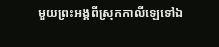មួយព្រះអង្គពីស្រុកកាលីឡេទៅឯ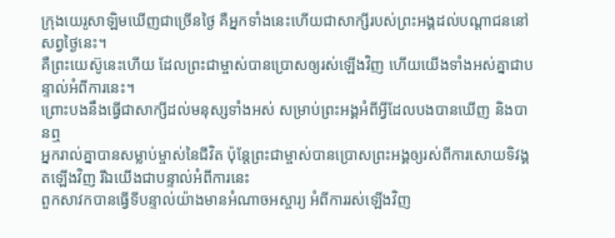ក្រុងយេរូសាឡិមឃើញជាច្រើនថ្ងៃ គឺអ្នកទាំងនេះហើយជាសាក្សីរបស់ព្រះអង្គដល់បណ្ដាជននៅសព្វថ្ងៃនេះ។
គឺព្រះយេស៊ូនេះហើយ ដែលព្រះជាម្ចាស់បានប្រោសឲ្យរស់ឡើងវិញ ហើយយើងទាំងអស់គ្នាជាបន្ទាល់អំពីការនេះ។
ព្រោះបងនឹងធ្វើជាសាក្សីដល់មនុស្សទាំងអស់ សម្រាប់ព្រះអង្គអំពីអ្វីដែលបងបានឃើញ និងបានឮ
អ្នករាល់គ្នាបានសម្លាប់ម្ចាស់នៃជីវិត ប៉ុន្ដែព្រះជាម្ចាស់បានប្រោសព្រះអង្គឲ្យរស់ពីការសោយទិវង្គតឡើងវិញ រីឯយើងជាបន្ទាល់អំពីការនេះ
ពួកសាវកបានធ្វើទីបន្ទាល់យ៉ាងមានអំណាចអស្ចារ្យ អំពីការរស់ឡើងវិញ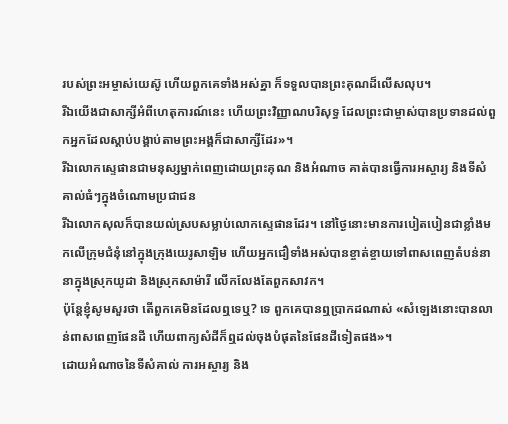របស់ព្រះអម្ចាស់យេស៊ូ ហើយពួកគេទាំងអស់គ្នា ក៏ទទួលបានព្រះគុណដ៏លើសលុប។
រីឯយើងជាសាក្សីអំពីហេតុការណ៍នេះ ហើយព្រះវិញ្ញាណបរិសុទ្ធ ដែលព្រះជាម្ចាស់បានប្រទានដល់ពួកអ្នកដែលស្ដាប់បង្គាប់តាមព្រះអង្គក៏ជាសាក្សីដែរ»។
រីឯលោកស្ទេផានជាមនុស្សម្នាក់ពេញដោយព្រះគុណ និងអំណាច គាត់បានធ្វើការអស្ចារ្យ និងទីសំគាល់ធំៗក្នុងចំណោមប្រជាជន
រីឯលោកសុលក៏បានយល់ស្របសម្លាប់លោកស្ទេផានដែរ។ នៅថ្ងៃនោះមានការបៀតបៀនជាខ្លាំងមកលើក្រុមជំនុំនៅក្នុងក្រុងយេរូសាឡិម ហើយអ្នកជឿទាំងអស់បានខ្ចាត់ខ្ចាយទៅពាសពេញតំបន់នានាក្នុងស្រុកយូដា និងស្រុកសាម៉ារី លើកលែងតែពួកសាវក។
ប៉ុន្ដែខ្ញុំសូមសួរថា តើពួកគេមិនដែលឮទេឬ? ទេ ពួកគេបានឮប្រាកដណាស់ «សំឡេងនោះបានលាន់ពាសពេញផែនដី ហើយពាក្យសំដីក៏ឮដល់ចុងបំផុតនៃផែនដីទៀតផង»។
ដោយអំណាចនៃទីសំគាល់ ការអស្ចារ្យ និង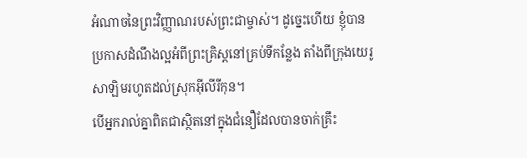អំណាចនៃព្រះវិញ្ញាណរបស់ព្រះជាម្ចាស់។ ដូច្នេះហើយ ខ្ញុំបានប្រកាសដំណឹងល្អអំពីព្រះគ្រិស្ដនៅគ្រប់ទីកន្លែង តាំងពីក្រុងយេរូសាឡិមរហូតដល់ស្រុកអ៊ីលីរីកុន។
បើអ្នករាល់គ្នាពិតជាស្ថិតនៅក្នុងជំនឿដែលបានចាក់គ្រឹះ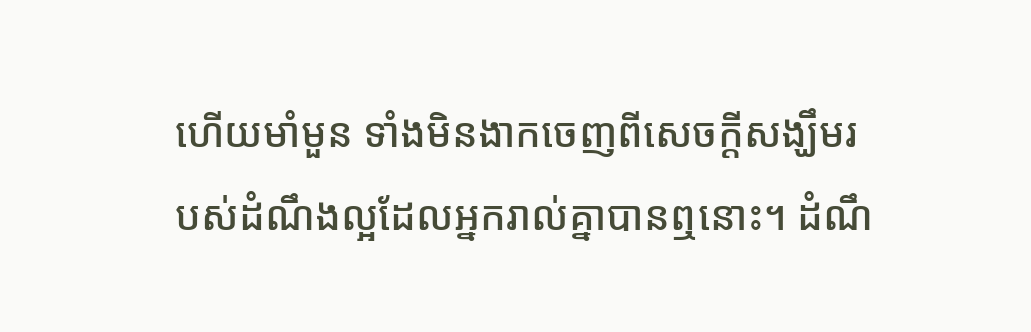ហើយមាំមួន ទាំងមិនងាកចេញពីសេចក្ដីសង្ឃឹមរបស់ដំណឹងល្អដែលអ្នករាល់គ្នាបានឮនោះ។ ដំណឹ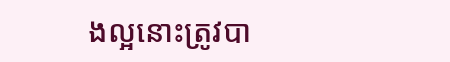ងល្អនោះត្រូវបា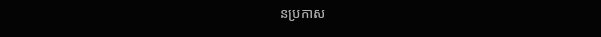នប្រកាស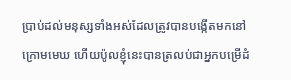ប្រាប់ដល់មនុស្សទាំងអស់ដែលត្រូវបានបង្កើតមកនៅក្រោមមេឃ ហើយប៉ូលខ្ញុំនេះបានត្រលប់ជាអ្នកបម្រើដំ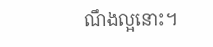ណឹងល្អនោះ។